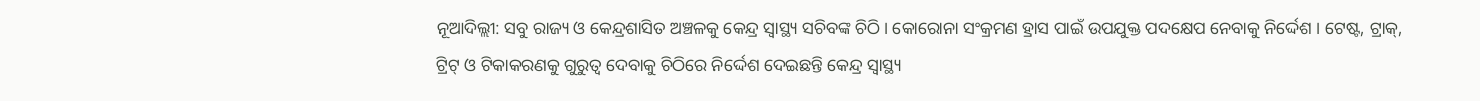ନୂଆଦିଲ୍ଲୀ: ସବୁ ରାଜ୍ୟ ଓ କେନ୍ଦ୍ରଶାସିତ ଅଞ୍ଚଳକୁ କେନ୍ଦ୍ର ସ୍ବାସ୍ଥ୍ୟ ସଚିବଙ୍କ ଚିଠି । କୋରୋନା ସଂକ୍ରମଣ ହ୍ରାସ ପାଇଁ ଉପଯୁକ୍ତ ପଦକ୍ଷେପ ନେବାକୁ ନିର୍ଦ୍ଦେଶ । ଟେଷ୍ଟ, ଟ୍ରାକ୍, ଟ୍ରିଟ୍ ଓ ଟିକାକରଣକୁ ଗୁରୁତ୍ବ ଦେବାକୁ ଚିଠିରେ ନିର୍ଦ୍ଦେଶ ଦେଇଛନ୍ତି କେନ୍ଦ୍ର ସ୍ବାସ୍ଥ୍ୟ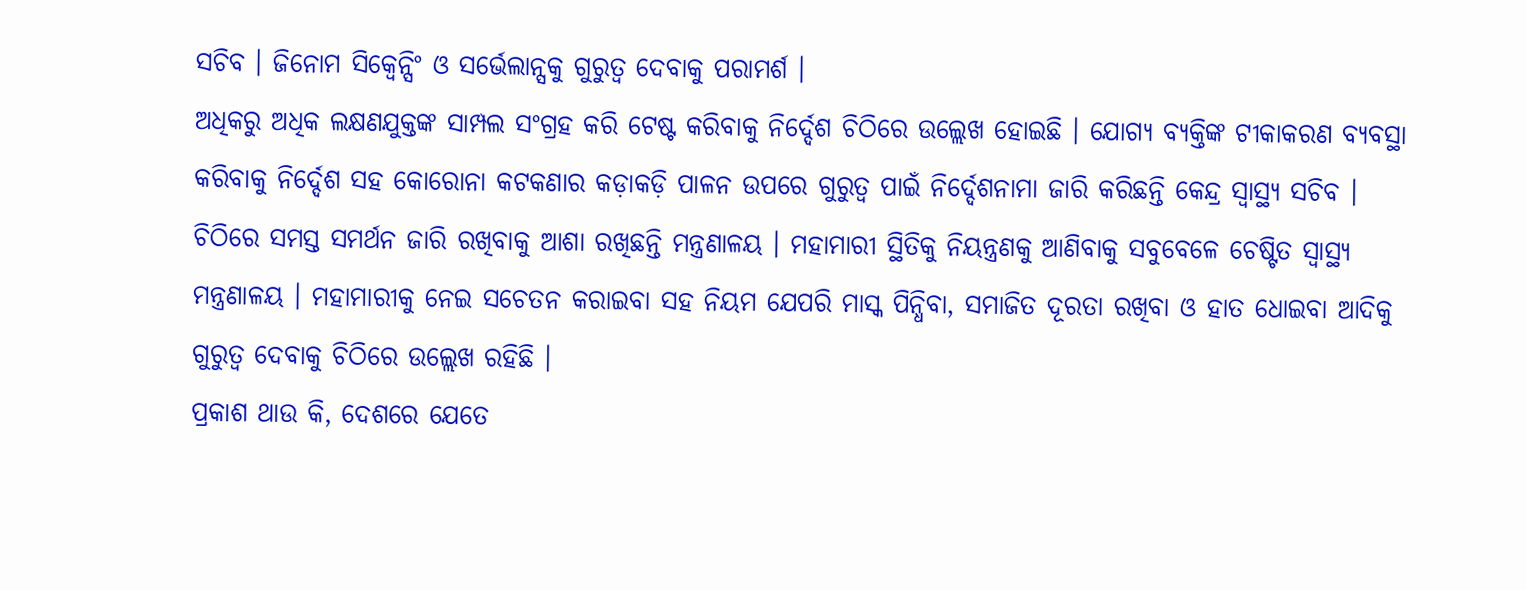ସଚିବ । ଜିନୋମ ସିକ୍ବେନ୍ସିଂ ଓ ସର୍ଭେଲାନ୍ସକୁ ଗୁରୁତ୍ବ ଦେବାକୁ ପରାମର୍ଶ ।
ଅଧିକରୁ ଅଧିକ ଲକ୍ଷଣଯୁକ୍ତଙ୍କ ସାମ୍ପଲ ସଂଗ୍ରହ କରି ଟେଷ୍ଟ କରିବାକୁ ନିର୍ଦ୍ଦେଶ ଚିଠିରେ ଉଲ୍ଲେଖ ହୋଇଛି । ଯୋଗ୍ୟ ବ୍ୟକ୍ତିଙ୍କ ଟୀକାକରଣ ବ୍ୟବସ୍ଥା କରିବାକୁ ନିର୍ଦ୍ଦେଶ ସହ କୋରୋନା କଟକଣାର କଡ଼ାକଡ଼ି ପାଳନ ଉପରେ ଗୁରୁତ୍ବ ପାଇଁ ନିର୍ଦ୍ଦେଶନାମା ଜାରି କରିଛନ୍ତି କେନ୍ଦ୍ର ସ୍ବାସ୍ଥ୍ୟ ସଚିବ । ଚିଠିରେ ସମସ୍ତ ସମର୍ଥନ ଜାରି ରଖିବାକୁ ଆଶା ରଖିଛନ୍ତି ମନ୍ତ୍ରଣାଳୟ । ମହାମାରୀ ସ୍ଥିତିକୁ ନିୟନ୍ତ୍ରଣକୁ ଆଣିବାକୁ ସବୁବେଳେ ଚେଷ୍ଟିତ ସ୍ବାସ୍ଥ୍ୟ ମନ୍ତ୍ରଣାଳୟ । ମହାମାରୀକୁ ନେଇ ସଚେତନ କରାଇବା ସହ ନିୟମ ଯେପରି ମାସ୍କ ପିନ୍ଧିବା, ସମାଜିତ ଦୂରତା ରଖିବା ଓ ହାତ ଧୋଇବା ଆଦିକୁ ଗୁରୁତ୍ବ ଦେବାକୁ ଚିଠିରେ ଉଲ୍ଲେଖ ରହିଛି ।
ପ୍ରକାଶ ଥାଉ କି, ଦେଶରେ ଯେତେ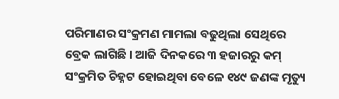ପରିମାଣର ସଂକ୍ରମଣ ମାମଲା ବଢୁଥିଲା ସେଥିରେ ବ୍ରେକ ଲାଗିଛି । ଆଜି ଦିନକରେ ୩ ହଜାରରୁ କମ୍ ସଂକ୍ରମିତ ଚିହ୍ନଟ ହୋଇଥିବା ବେଳେ ୧୪୯ ଜଣଙ୍କ ମୃତ୍ୟୁ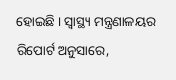ହୋଇଛି । ସ୍ବାସ୍ଥ୍ୟ ମନ୍ତ୍ରଣାଳୟର ରିପୋର୍ଟ ଅନୁସାରେ,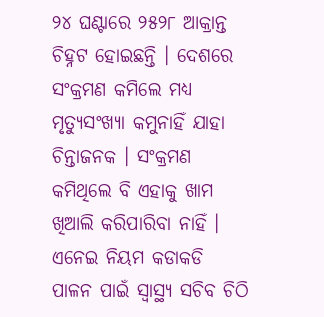୨୪ ଘଣ୍ଟାରେ ୨୫୨୮ ଆକ୍ରାନ୍ତ ଚିହ୍ନଟ ହୋଇଛନ୍ତି । ଦେଶରେ ସଂକ୍ରମଣ କମିଲେ ମଧ୍ୟ ମୃତ୍ୟୁସଂଖ୍ୟା କମୁନାହିଁ ଯାହା ଚିନ୍ତାଜନକ । ସଂକ୍ରମଣ କମିଥିଲେ ବି ଏହାକୁ ଖାମ ଖିଆଲି କରିପାରିବା ନାହିଁ । ଏନେଇ ନିୟମ କଡାକଡି ପାଳନ ପାଇଁ ସ୍ବାସ୍ଥ୍ୟ ସଚିବ ଚିଠି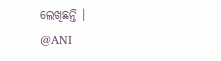ଲେଖିଛନ୍ତି ।
@ANI